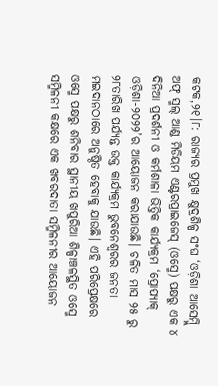କଟକ,୨୧।୮: ରାଜ୍ୟର ପ୍ରମୁଖ କ୍ଷୁଦ୍ରଶିଳ୍ପ ସଂଘ ‘ଓଡ଼ିଶା ଆସେମ୍ବ୍ଲି ଅଫ୍ ସ୍ମଲ୍ ଆଣ୍ଡ ମିଡିୟମ ଏଣ୍ଟରପ୍ରାଇଜେସ୍ (ଓସ୍ମେ) ପକ୍ଷରୁ ଏକ ୪ ଦିନିଆ ପ୍ରଦର୍ଶନୀ ଓ କର୍ମଶାଳା ଭିତ୍ତିକ କାର୍ଯ୍ୟକ୍ରମ ‘ପ୍ରୋପ୍ୟାକ୍ ଓଡ଼ିଶା-୨୦୨୨’ର ଆୟୋଜନ କରାଯାଉଛି। ଚଳିତ ମାସ ୨୫ ରୁ ୨୮ତାରିଖ ପର୍ଯ୍ୟନ୍ତ ଉକ୍ତ କାର୍ଯ୍ୟକ୍ରମ ଭୁବନେଶ୍ୱରର ଜନତା ମଇଦାନଠାରେ ଅନୁଷ୍ଠିତ ହେବାକୁ ଯାଉଛି। ଏହି ପରିପ୍ରେକ୍ଷରେ ଓସ୍ମେ ପକ୍ଷରୁ ଶନିବାର ସ୍ଥାନୀୟ ଖପୁରିଆ ଶିଳ୍ପାଞ୍ଚଳସ୍ଥିତ ଓସ୍ମେ ସମ୍ମିଳନୀ କକ୍ଷରେ ଏକ ଖବରଦାତା ସମ୍ମିଳନୀର ଆୟୋଜନ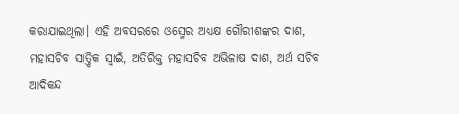କରାଯାଇଥିଲା। ଏହି ଅବସରରେ ଓସ୍ମେର ଅଧ୍ୟକ୍ଷ ଗୌରୀଶଙ୍କର ଦାଶ, ମହାସଚିବ ସାତ୍ତ୍ୱିକ ସ୍ବାଇଁ, ଅତିରିକ୍ତ ମହାସଚିବ ଅଭିଳାଷ ଦାଶ, ଅର୍ଥ ସଚିବ ଆଦିକନ୍ଦ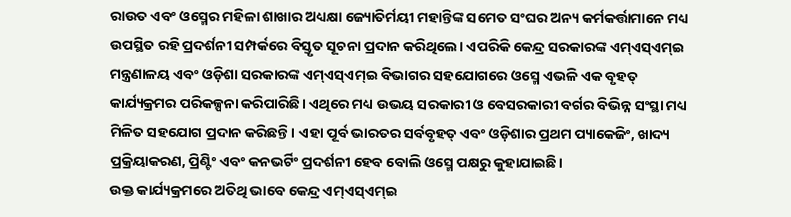ରାଉତ ଏବଂ ଓସ୍ମେର ମହିଳା ଶାଖାର ଅଧ୍ୟକ୍ଷା ଜ୍ୟୋତିର୍ମୟୀ ମହାନ୍ତିଙ୍କ ସମେତ ସଂଘର ଅନ୍ୟ କର୍ମକର୍ତ୍ତାମାନେ ମଧ୍ୟ ଉପସ୍ଥିତ ରହି ପ୍ରଦର୍ଶନୀ ସମ୍ପର୍କରେ ବିସ୍ତୃତ ସୂଚନା ପ୍ରଦାନ କରିଥିଲେ। ଏପରିକି କେନ୍ଦ୍ର ସରକାରଙ୍କ ଏମ୍ଏସ୍ଏମ୍ଇ ମନ୍ତ୍ରଣାଳୟ ଏବଂ ଓଡ଼ିଶା ସରକାରଙ୍କ ଏମ୍ଏସ୍ଏମ୍ଇ ବିଭାଗର ସହଯୋଗରେ ଓସ୍ମେ ଏଭଳି ଏକ ବୃହତ୍ କାର୍ଯ୍ୟକ୍ରମର ପରିକଳ୍ପନା କରିପାରିଛି। ଏଥିରେ ମଧ୍ୟ ଉଭୟ ସରକାରୀ ଓ ବେସରକାରୀ ବର୍ଗର ବିଭିନ୍ନ ସଂସ୍ଥା ମଧ୍ୟ ମିଳିତ ସହଯୋଗ ପ୍ରଦାନ କରିଛନ୍ତି। ଏହା ପୂର୍ବ ଭାରତର ସର୍ବବୃହତ୍ ଏବଂ ଓଡ଼ିଶାର ପ୍ରଥମ ପ୍ୟାକେଜିଂ, ଖାଦ୍ୟ ପ୍ରକ୍ରିୟାକରଣ, ପ୍ରିଣ୍ଟିଂ ଏବଂ କନଭର୍ଟିଂ ପ୍ରଦର୍ଶନୀ ହେବ ବୋଲି ଓସ୍ମେ ପକ୍ଷରୁ କୁହାଯାଇଛି।
ଉକ୍ତ କାର୍ଯ୍ୟକ୍ରମରେ ଅତିଥି ଭାବେ କେନ୍ଦ୍ର ଏମ୍ଏସ୍ଏମ୍ଇ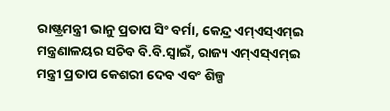ରାଷ୍ଟ୍ରମନ୍ତ୍ରୀ ଭାନୁ ପ୍ରତାପ ସିଂ ବର୍ମା, କେନ୍ଦ୍ର ଏମ୍ଏସ୍ଏମ୍ଇ ମନ୍ତ୍ରଣାଳୟର ସଚିବ ବି.ବି.ସ୍ବାଇଁ, ରାଜ୍ୟ ଏମ୍ଏସ୍ଏମ୍ଇ ମନ୍ତ୍ରୀ ପ୍ରତାପ କେଶରୀ ଦେବ ଏବଂ ଶିଳ୍ପ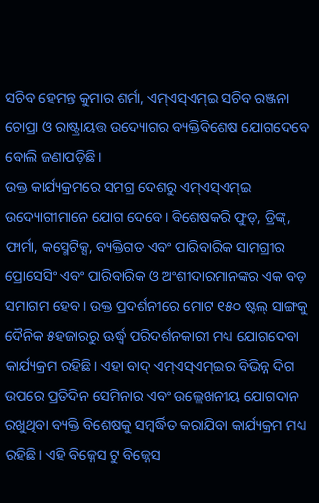ସଚିବ ହେମନ୍ତ କୁମାର ଶର୍ମା, ଏମ୍ଏସ୍ଏମ୍ଇ ସଚିବ ରଞ୍ଜନା ଚୋପ୍ରା ଓ ରାଷ୍ଟ୍ରାୟତ୍ତ ଉଦ୍ୟୋଗର ବ୍ୟକ୍ତିବିଶେଷ ଯୋଗଦେବେ ବୋଲି ଜଣାପଡ଼ିଛି।
ଉକ୍ତ କାର୍ଯ୍ୟକ୍ରମରେ ସମଗ୍ର ଦେଶରୁ ଏମ୍ଏସ୍ଏମ୍ଇ ଉଦ୍ୟୋଗୀମାନେ ଯୋଗ ଦେବେ। ବିଶେଷକରି ଫୁଡ୍, ଡ୍ରିଙ୍କ୍, ଫାର୍ମା, କସ୍ମେଟିକ୍ସ, ବ୍ୟକ୍ତିଗତ ଏବଂ ପାରିବାରିକ ସାମଗ୍ରୀର ପ୍ରୋସେସିଂ ଏବଂ ପାରିବାରିକ ଓ ଅଂଶୀଦାରମାନଙ୍କର ଏକ ବଡ଼ ସମାଗମ ହେବ। ଉକ୍ତ ପ୍ରଦର୍ଶନୀରେ ମୋଟ ୧୫୦ ଷ୍ଟଲ୍ ସାଙ୍ଗକୁ ଦୈନିକ ୫ହଜାରରୁ ଊର୍ଦ୍ଧ୍ୱ ପରିଦର୍ଶନକାରୀ ମଧ୍ୟ ଯୋଗଦେବା କାର୍ଯ୍ୟକ୍ରମ ରହିଛି। ଏହା ବାଦ୍ ଏମ୍ଏସ୍ଏମ୍ଇର ବିଭିନ୍ନ ଦିଗ ଉପରେ ପ୍ରତିଦିନ ସେମିନାର ଏବଂ ଉଲ୍ଲେଖନୀୟ ଯୋଗଦାନ ରଖୁଥିବା ବ୍ୟକ୍ତି ବିଶେଷକୁ ସମ୍ବର୍ଦ୍ଧିତ କରାଯିବା କାର୍ଯ୍ୟକ୍ରମ ମଧ୍ୟ ରହିଛି। ଏହି ବିଜ୍ନେସ ଟୁ ବିଜ୍ନେସ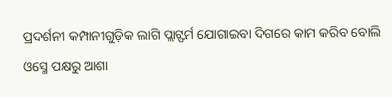ପ୍ରଦର୍ଶନୀ କମ୍ପାନୀଗୁଡ଼ିକ ଲାଗି ପ୍ଲାଟ୍ଫର୍ମ ଯୋଗାଇବା ଦିଗରେ କାମ କରିବ ବୋଲି ଓସ୍ମେ ପକ୍ଷରୁ ଆଶା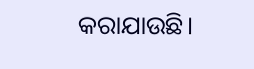କରାଯାଉଛି।